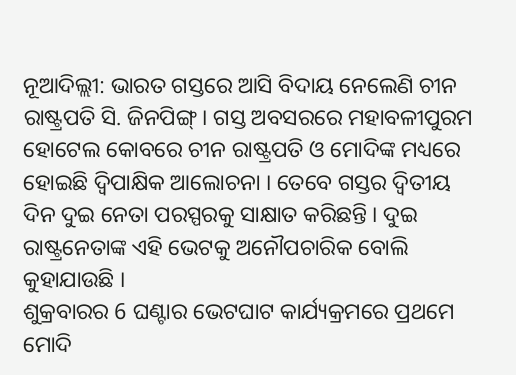ନୂଆଦିଲ୍ଲୀ: ଭାରତ ଗସ୍ତରେ ଆସି ବିଦାୟ ନେଲେଣି ଚୀନ ରାଷ୍ଟ୍ରପତି ସି. ଜିନପିଙ୍ଗ୍ । ଗସ୍ତ ଅବସରରେ ମହାବଳୀପୁରମ ହୋଟେଲ କୋବରେ ଚୀନ ରାଷ୍ଟ୍ରପତି ଓ ମୋଦିଙ୍କ ମଧ୍ୟରେ ହୋଇଛି ଦ୍ବିପାକ୍ଷିକ ଆଲୋଚନା । ତେବେ ଗସ୍ତର ଦ୍ବିତୀୟ ଦିନ ଦୁଇ ନେତା ପରସ୍ପରକୁ ସାକ୍ଷାତ କରିଛନ୍ତି । ଦୁଇ ରାଷ୍ଟ୍ରନେତାଙ୍କ ଏହି ଭେଟକୁ ଅନୌପଚାରିକ ବୋଲି କୁହାଯାଉଛି ।
ଶୁକ୍ରବାରର 6 ଘଣ୍ଟାର ଭେଟଘାଟ କାର୍ଯ୍ୟକ୍ରମରେ ପ୍ରଥମେ ମୋଦି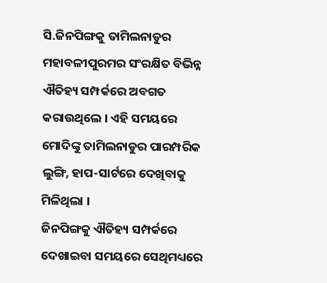ସି.ଜିନପିଙ୍ଗକୁ ତାମିଲନାଡୁର ମହାବଳୀପୁରମର ସଂରକ୍ଷିତ ବିଭିନ୍ନ ଐତିହ୍ୟ ସମ୍ପର୍କରେ ଅବଗତ କରାଉଥିଲେ । ଏହି ସମୟରେ ମୋଦିଙ୍କୁ ତାମିଲନାଡୁର ପାରମ୍ପରିକ ଲୁଙ୍ଗି, ହାପ-ସାର୍ଟରେ ଦେଖିବାକୁ ମିଳିଥିଲା ।
ଜିନପିଙ୍ଗକୁ ଐତିହ୍ୟ ସମ୍ପର୍କରେ ଦେଖାଇବା ସମୟରେ ସେଥିମଧ୍ୟରେ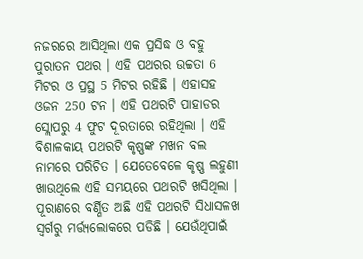ନଜରରେ ଆସିଥିଲା ଏକ ପ୍ରସିଦ୍ଧ ଓ ବହୁ ପୁରାତନ ପଥର । ଏହି ପଥରର ଉଚ୍ଚତା 6 ମିଟର ଓ ପ୍ରସ୍ଥ 5 ମିଟର ରହିଛି । ଏହାସହ ଓଜନ 250 ଟନ । ଏହି ପଥରଟି ପାହାଡର ସ୍ଲୋପରୁ 4 ଫୁଟ ଦୂରତାରେ ରହିଥିଲା । ଏହି ବିଶାଳକାୟ ପଥରଟି କୃଷ୍ଣଙ୍କ ମଖନ ବଲ ନାମରେ ପରିଚିତ । ଯେତେବେଳେ କୃଷ୍ଣ ଲହୁଣୀ ଖାଉଥିଲେ ଏହି ସମୟରେ ପଥରଟି ଖସିଥିଲା ।
ପୂରାଣରେ ବର୍ଣ୍ଣିତ ଅଛି ଏହି ପଥରଟି ସିଧାସଳଖ ସ୍ବର୍ଗରୁ ମର୍ତ୍ତ୍ୟଲୋକରେ ପଡିଛି । ଯେଉଁଥିପାଇଁ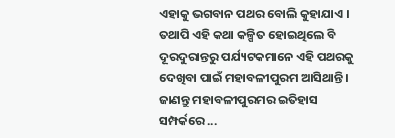ଏହାକୁ ଭଗବାନ ପଥର ବୋଲି କୁହାଯାଏ । ତଥାପି ଏହି କଥା କଳ୍ପିତ ହୋଇଥିଲେ ବି ଦୂରଦୁରାନ୍ତରୁ ପର୍ଯ୍ୟଟକମାନେ ଏହି ପଥରକୁ ଦେଖିବା ପାଇଁ ମହାବଳୀପୁରମ ଆସିଥାନ୍ତି ।
ଜାଣନ୍ତୁ ମହାବଳୀପୁରମର ଇତିହାସ ସମ୍ପର୍କରେ ...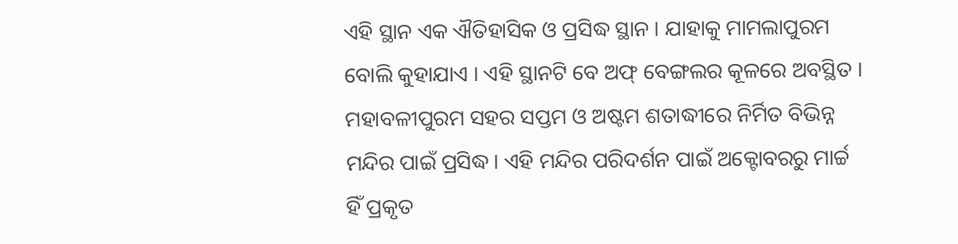ଏହି ସ୍ଥାନ ଏକ ଐତିହାସିକ ଓ ପ୍ରସିଦ୍ଧ ସ୍ଥାନ । ଯାହାକୁ ମାମଲାପୁରମ ବୋଲି କୁହାଯାଏ । ଏହି ସ୍ଥାନଟି ବେ ଅଫ୍ ବେଙ୍ଗଲର କୂଳରେ ଅବସ୍ଥିତ । ମହାବଳୀପୁରମ ସହର ସପ୍ତମ ଓ ଅଷ୍ଟମ ଶତାଦ୍ଧୀରେ ନିର୍ମିତ ବିଭିନ୍ନ ମନ୍ଦିର ପାଇଁ ପ୍ରସିଦ୍ଧ। ଏହି ମନ୍ଦିର ପରିଦର୍ଶନ ପାଇଁ ଅକ୍ଟୋବରରୁ ମାର୍ଚ୍ଚ ହିଁ ପ୍ରକୃତ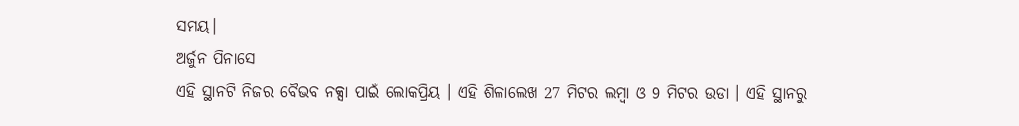ସମୟ।
ଅର୍ଜୁନ ପିନାସେ
ଏହି ସ୍ଥାନଟି ନିଜର ବୈଭବ ନକ୍ସା ପାଇଁ ଲୋକପ୍ରିୟ । ଏହି ଶିଳାଲେଖ 27 ମିଟର ଲମ୍ବା ଓ 9 ମିଟର ଉଡା । ଏହି ସ୍ଥାନରୁ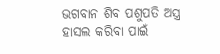ଭଗବାନ ଶିବ ପଶୁପତି ଅସ୍ତ୍ର ହାସଲ କରିବା ପାଇଁ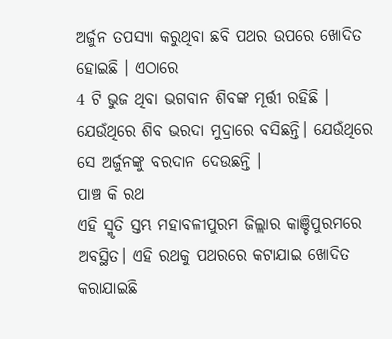ଅର୍ଜୁନ ତପସ୍ୟା କରୁଥିବା ଛବି ପଥର ଉପରେ ଖୋଦିତ ହୋଇଛି । ଏଠାରେ
4 ଟି ଭୁଜ ଥିବା ଭଗବାନ ଶିବଙ୍କ ମୂର୍ତ୍ତୀ ରହିଛି । ଯେଉଁଥିରେ ଶିବ ଭରଦା ମୁଦ୍ରାରେ ବସିଛନ୍ତି। ଯେଉଁଥିରେ ସେ ଅର୍ଜୁନଙ୍କୁ ବରଦାନ ଦେଉଛନ୍ତି ।
ପାଞ୍ଚ କି ରଥ
ଏହି ସ୍ମୃତି ସ୍ତମ୍ଭ ମହାବଳୀପୁରମ ଜିଲ୍ଲାର କାଞ୍ଚିପୁରମରେ ଅବସ୍ଥିତ। ଏହି ରଥକୁ ପଥରରେ କଟାଯାଇ ଖୋଦିତ କରାଯାଇଛି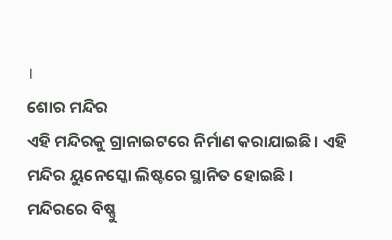।
ଶୋର ମନ୍ଦିର
ଏହି ମନ୍ଦିରକୁ ଗ୍ରାନାଇଟରେ ନିର୍ମାଣ କରାଯାଇଛି । ଏହି ମନ୍ଦିର ୟୁନେସ୍କୋ ଲିଷ୍ଟରେ ସ୍ଥାନିତ ହୋଇଛି । ମନ୍ଦିରରେ ବିଷ୍ଣୁ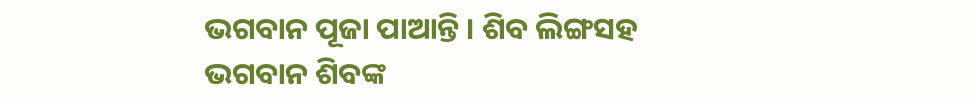ଭଗବାନ ପୂଜା ପାଆନ୍ତି । ଶିବ ଲିଙ୍ଗସହ ଭଗବାନ ଶିବଙ୍କ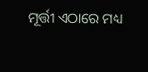ମୂର୍ତ୍ତୀ ଏଠାରେ ମଧ୍ୟ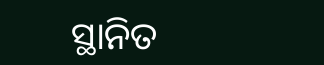ସ୍ଥାନିତ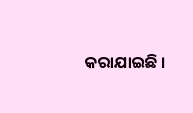କରାଯାଇଛି ।